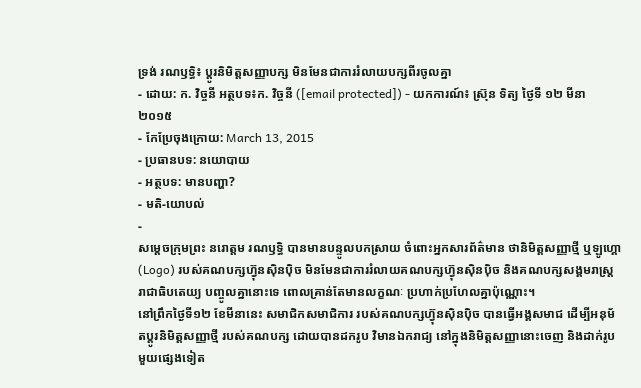ទ្រង់ រណឫទ្ធិ៖ ប្តូរនិមិត្តសញ្ញាបក្ស មិនមែនជាការរំលាយបក្សពីរចូលគ្នា
- ដោយ: ក. វិច្ចនី អត្ថបទ៖ក. វិច្ចនី ([email protected]) - យកការណ៍៖ ស្រ៊ុន ទិត្យ ថ្ងៃទី ១២ មីនា ២០១៥
- កែប្រែចុងក្រោយ: March 13, 2015
- ប្រធានបទ: នយោបាយ
- អត្ថបទ: មានបញ្ហា?
- មតិ-យោបល់
-
សម្តេចក្រុមព្រះ នរោត្ដម រណឫទ្ធិ បានមានបន្ទូលបកស្រាយ ចំពោះអ្នកសារព័ត៌មាន ថានិមិត្តសញ្ញាថ្មី ឬឡូហ្គោ (Logo) របស់គណបក្សហ៊្វុនស៊ិនប៉ិច មិនមែនជាការរំលាយគណបក្សហ៊្វុនស៊ិនប៉ិច និងគណបក្សសង្គមរាស្ត្ររាជាធិបតេយ្យ បញ្ចូលគ្នានោះទេ ពោលគ្រាន់តែមានលក្ខណៈ ប្រហាក់ប្រហែលគ្នាប៉ុណ្ណោះ។
នៅព្រឹកថ្ងៃទី១២ ខែមីនានេះ សមាជិកសមាជិការ របស់គណបក្សហ៊្វុនស៊ិនប៉ិច បានធ្វើអង្គសមាជ ដើម្បីអនុម័តប្តូរនិមិត្តសញ្ញាថ្មី របស់គណបក្ស ដោយបានដករូប វិមានឯករាជ្យ នៅក្នុងនិមិត្តសញ្ញានោះចេញ និងដាក់រូបមួយផ្សេងទៀត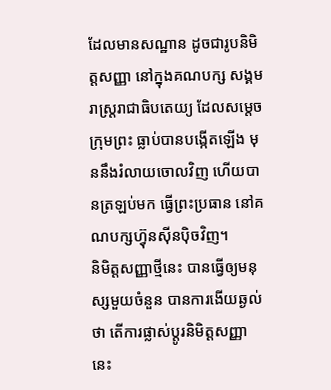ដែលមានសណ្ឋាន ដូចជារូបនិមិត្តសញ្ញា នៅក្នុងគណបក្ស សង្គមរាស្ត្ររាជាធិបតេយ្យ ដែលសម្តេចក្រុមព្រះ ធ្លាប់បានបង្កើតឡើង មុននឹងរំលាយចោលវិញ ហើយបានត្រឡប់មក ធ្វើព្រះប្រធាន នៅគណបក្សហ៊្វុនស៊ីនប៉ិចវិញ។
និមិត្តសញ្ញាថ្មីនេះ បានធ្វើឲ្យមនុស្សមួយចំនួន បានការងើយឆ្ងល់ថា តើការផ្លាស់ប្តូរនិមិត្តសញ្ញានេះ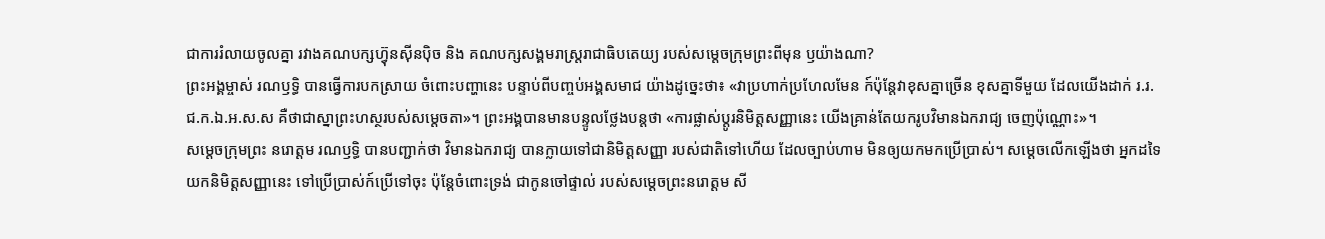ជាការរំលាយចូលគ្នា រវាងគណបក្សហ៊្វុនស៊ីនប៉ិច និង គណបក្សសង្គមរាស្ត្ររាជាធិបតេយ្យ របស់សម្តេចក្រុមព្រះពីមុន ឫយ៉ាងណា?
ព្រះអង្គម្ចាស់ រណឫទ្ធិ បានធ្វើការបកស្រាយ ចំពោះបញ្ហានេះ បន្ទាប់ពីបញ្ចប់អង្គសមាជ យ៉ាងដូច្នេះថា៖ «វាប្រហាក់ប្រហែលមែន ក៍ប៉ុន្តែវាខុសគ្នាច្រើន ខុសគ្នាទីមួយ ដែលយើងដាក់ រ.រ.ជ.ក.ឯ.អ.ស.ស គឺថាជាស្នាព្រះហស្ថរបស់សម្តេចតា»។ ព្រះអង្គបានមានបន្ទូលថ្លែងបន្តថា «ការផ្លាស់ប្តូរនិមិត្តសញ្ញានេះ យើងគ្រាន់តែយករូបវិមានឯករាជ្យ ចេញប៉ុណ្ណោះ»។
សម្តេចក្រុមព្រះ នរោត្ដម រណឫទ្ធិ បានបញ្ជាក់ថា វិមានឯករាជ្យ បានក្លាយទៅជានិមិត្តសញ្ញា របស់ជាតិទៅហើយ ដែលច្បាប់ហាម មិនឲ្យយកមកប្រើប្រាស់។ សម្តេចលើកឡើងថា អ្នកដទៃយកនិមិត្តសញ្ញានេះ ទៅប្រើប្រាស់ក៍ប្រើទៅចុះ ប៉ុន្តែចំពោះទ្រង់ ជាកូនចៅផ្ទាល់ របស់សម្ដេចព្រះនរោត្ដម សី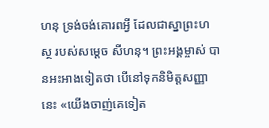ហនុ ទ្រង់ចង់គោរពអ្វី ដែលជាស្នាព្រះហស្ថ របស់សម្ដេច សីហនុ។ ព្រះអង្គម្ចាស់ បានអះអាងទៀតថា បើនៅទុកនិមិត្តសញ្ញានេះ «យើងចាញ់គេទៀត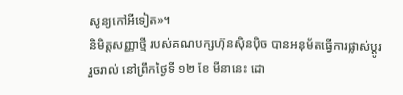សូន្យកៅអីទៀត»។
និមិត្តសញ្ញាថ្មី របស់គណបក្សហ៊ុនស៊ិនប៉ិច បានអនុម័តធ្វើការផ្លាស់ប្តូររួចរាល់ នៅព្រឹកថ្ងៃទី ១២ ខែ មីនានេះ ដោ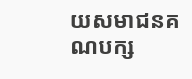យសមាជនគណបក្ស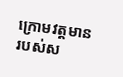ក្រោមវត្តមាន របស់ស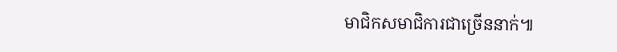មាជិកសមាជិការជាច្រើននាក់៕